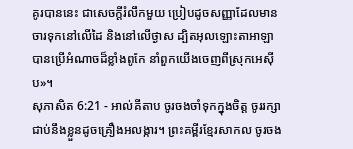គូរបាននេះ ជាសេចក្តីរំលឹកមួយ ប្រៀបដូចសញ្ញាដែលមានចារទុកនៅលើដៃ និងនៅលើថ្ងាស ដ្បិតអុលឡោះតាអាឡាបានប្រើអំណាចដ៏ខ្លាំងពូកែ នាំពួកយើងចេញពីស្រុកអេស៊ីប»។
សុភាសិត 6:21 - អាល់គីតាប ចូរចងចាំទុកក្នុងចិត្ត ចូររក្សាជាប់នឹងខ្លួនដូចគ្រឿងអលង្ការ។ ព្រះគម្ពីរខ្មែរសាកល ចូរចង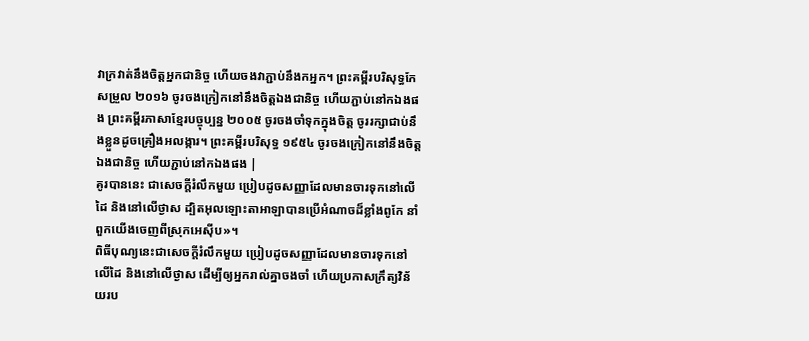វាក្រវាត់នឹងចិត្តអ្នកជានិច្ច ហើយចងវាភ្ជាប់នឹងកអ្នក។ ព្រះគម្ពីរបរិសុទ្ធកែសម្រួល ២០១៦ ចូរចងក្រៀកនៅនឹងចិត្តឯងជានិច្ច ហើយភ្ជាប់នៅកឯងផង ព្រះគម្ពីរភាសាខ្មែរបច្ចុប្បន្ន ២០០៥ ចូរចងចាំទុកក្នុងចិត្ត ចូររក្សាជាប់នឹងខ្លួនដូចគ្រឿងអលង្ការ។ ព្រះគម្ពីរបរិសុទ្ធ ១៩៥៤ ចូរចងក្រៀកនៅនឹងចិត្តឯងជានិច្ច ហើយភ្ជាប់នៅកឯងផង |
គូរបាននេះ ជាសេចក្តីរំលឹកមួយ ប្រៀបដូចសញ្ញាដែលមានចារទុកនៅលើដៃ និងនៅលើថ្ងាស ដ្បិតអុលឡោះតាអាឡាបានប្រើអំណាចដ៏ខ្លាំងពូកែ នាំពួកយើងចេញពីស្រុកអេស៊ីប»។
ពិធីបុណ្យនេះជាសេចក្តីរំលឹកមួយ ប្រៀបដូចសញ្ញាដែលមានចារទុកនៅលើដៃ និងនៅលើថ្ងាស ដើម្បីឲ្យអ្នករាល់គ្នាចងចាំ ហើយប្រកាសក្រឹត្យវិន័យរប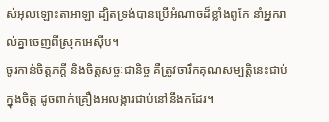ស់អុលឡោះតាអាឡា ដ្បិតទ្រង់បានប្រើអំណាចដ៏ខ្លាំងពូកែ នាំអ្នករាល់គ្នាចេញពីស្រុកអេស៊ីប។
ចូរកាន់ចិត្តភក្ដី និងចិត្តសច្ចៈជានិច្ច គឺត្រូវចារឹកគុណសម្បត្តិនេះជាប់ក្នុងចិត្ត ដូចពាក់គ្រឿងអលង្ការជាប់នៅនឹងកដែរ។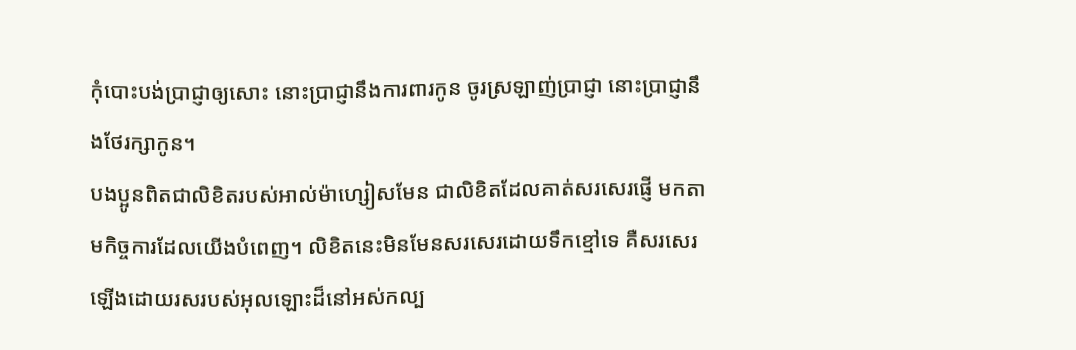កុំបោះបង់ប្រាជ្ញាឲ្យសោះ នោះប្រាជ្ញានឹងការពារកូន ចូរស្រឡាញ់ប្រាជ្ញា នោះប្រាជ្ញានឹងថែរក្សាកូន។
បងប្អូនពិតជាលិខិតរបស់អាល់ម៉ាហ្សៀសមែន ជាលិខិតដែលគាត់សរសេរផ្ញើ មកតាមកិច្ចការដែលយើងបំពេញ។ លិខិតនេះមិនមែនសរសេរដោយទឹកខ្មៅទេ គឺសរសេរឡើងដោយរសរបស់អុលឡោះដ៏នៅអស់កល្ប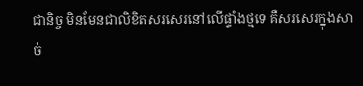ជានិច្ច មិនមែនជាលិខិតសរសេរនៅលើផ្ទាំងថ្មទេ គឺសរសេរក្នុងសាច់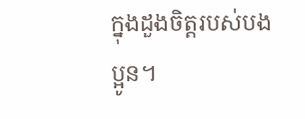ក្នុងដួងចិត្ដរបស់បងប្អូន។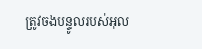ត្រូវចងបន្ទូលរបស់អុល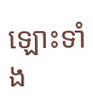ឡោះទាំង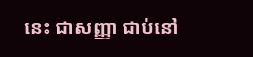នេះ ជាសញ្ញា ជាប់នៅ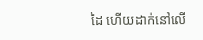ដៃ ហើយដាក់នៅលើ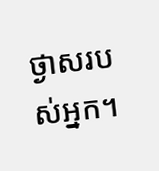ថ្ងាសរបស់អ្នក។